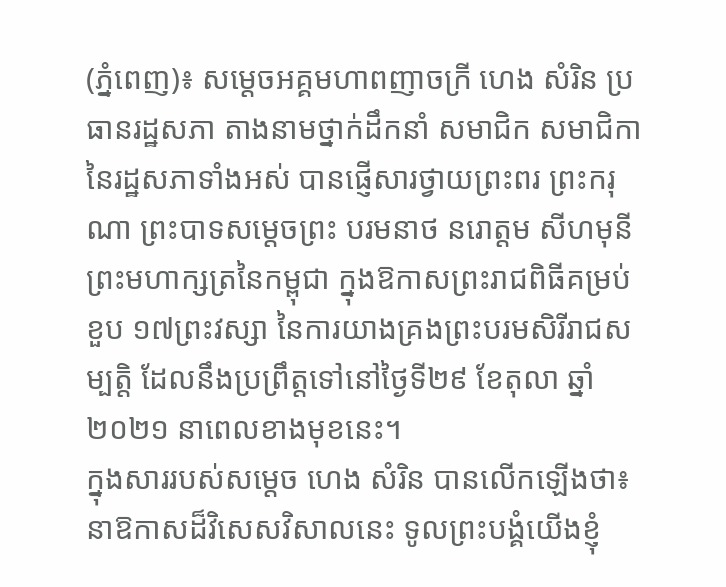(ភ្នំពេញ)៖ សម្តេចអគ្គមហាពញាចក្រី ហេង សំរិន ប្រធានរដ្ឋសភា តាងនាមថ្នាក់ដឹកនាំ សមាជិក សមាជិកានៃរដ្ឋសភាទាំងអស់ បានផ្ញើសារថ្វាយព្រះពរ ព្រះករុណា ព្រះបាទសម្តេចព្រះ បរមនាថ នរោត្តម សីហមុនី ព្រះមហាក្សត្រនៃកម្ពុជា ក្នុងឱកាសព្រះរាជពិធីគម្រប់ខួប ១៧ព្រះវស្សា នៃការយាងគ្រងព្រះបរមសិរីរាជសម្បត្តិ ដែលនឹងប្រព្រឹត្តទៅនៅថ្ងៃទី២៩ ខែតុលា ឆ្នាំ២០២១ នាពេលខាងមុខនេះ។
ក្នុងសាររបស់សម្តេច ហេង សំរិន បានលើកឡើងថា៖ នាឱកាសដ៏វិសេសវិសាលនេះ ទូលព្រះបង្គំយើងខ្ញុំ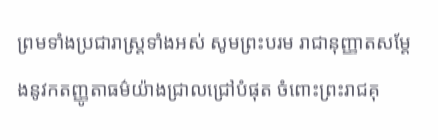ព្រមទាំងប្រជារាស្ត្រទាំងអស់ សូមព្រះបរម រាជានុញ្ញាតសម្តែងនូវកតញ្ញូតាធម៌យ៉ាងជ្រាលជ្រៅបំផុត ចំពោះព្រះរាជគុ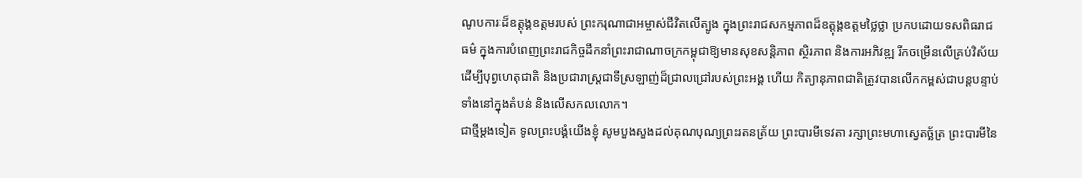ណូបការៈដ៏ឧត្តុង្គឧត្តមរបស់ ព្រះករុណាជាអម្ចាស់ជីវិតលើត្បូង ក្នុងព្រះរាជសកម្មភាពដ៏ឧត្តុង្គឧត្តមថ្លៃថ្លា ប្រកបដោយទសពិធរាជ ធម៌ ក្នុងការបំពេញព្រះរាជកិច្ចដឹកនាំព្រះរាជាណាចក្រកម្ពុជាឱ្យមានសុខសន្តិភាព ស្ថិរភាព និងការអភិវឌ្ឍ រីកចម្រើនលើគ្រប់វិស័យ ដើម្បីបុព្វហេតុជាតិ និងប្រជារាស្ត្រជាទីស្រឡាញ់ដ៏ជ្រាលជ្រៅរបស់ព្រះអង្គ ហើយ កិត្យានុភាពជាតិត្រូវបានលើកកម្ពស់ជាបន្តបន្ទាប់ ទាំងនៅក្នុងតំបន់ និងលើសកលលោក។
ជាថ្មីម្ដងទៀត ទូលព្រះបង្គំយើងខ្ញុំ សូមបួងសួងដល់គុណបុណ្យព្រះរតនត្រ័យ ព្រះបារមីទេវតា រក្សាព្រះមហាស្វេតច្ឆ័ត្រ ព្រះបារមីនៃ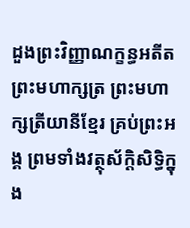ដួងព្រះវិញ្ញាណក្ខន្ធអតីតព្រះមហាក្សត្រ ព្រះមហាក្សត្រីយានីខ្មែរ គ្រប់ព្រះអង្គ ព្រមទាំងវត្ថុស័ក្តិសិទ្ធិក្នុង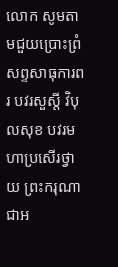លោក សូមតាមជួយប្រោះព្រំសព្ទសាធុការពរ បវរសួស្តី វិបុលសុខ បវរមហាប្រសើរថ្វាយ ព្រះករុណាជាអ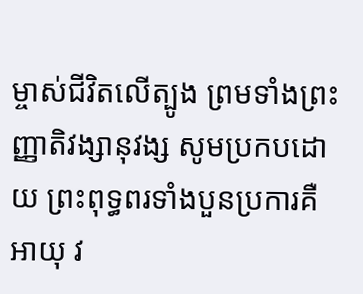ម្ចាស់ជីវិតលើត្បូង ព្រមទាំងព្រះញ្ញាតិវង្សានុវង្ស សូមប្រកបដោយ ព្រះពុទ្ធពរទាំងបួនប្រការគឺ អាយុ វ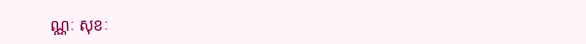ណ្ណៈ សុខៈ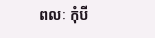ពលៈ កុំបី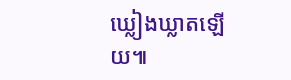ឃ្លៀងឃ្លាតឡើយ៕